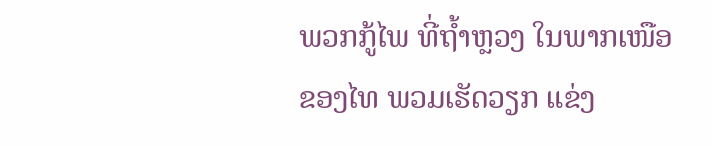ພວກກູ້ໄພ ທີ່ຖ້ຳຫຼວງ ໃນພາກເໜືອຂອງໄທ ພວມເຮັດວຽກ ແຂ່ງ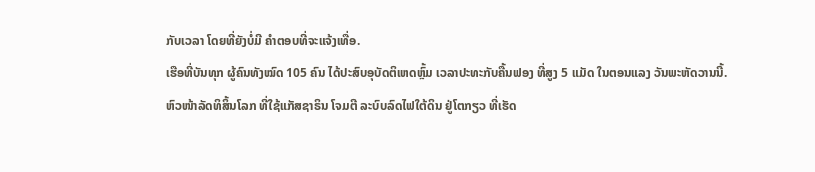ກັບເວລາ ໂດຍທີ່ຍັງບໍ່ມີ ຄຳຕອບທີ່ຈະແຈ້ງເທື່ອ.
ເຮືອທີ່ບັນທຸກ ຜູ້ຄົນທັງໝົດ 105 ຄົນ ໄດ້ປະສົບອຸບັດຕິເຫດຫຼົ້ມ ເວລາປະທະກັບຄື້ນຟອງ ທີ່ສູງ 5 ແມັດ ໃນຕອນແລງ ວັນພະຫັດວານນີ້.
ຫົວໜ້າລັດທິສິ້ນໂລກ ທີ່ໃຊ້ແກັສຊາຣິນ ໂຈມຕີ ລະບົບລົດໄຟໃຕ້ດິນ ຢູ່ໂຕກຽວ ທີ່ເຮັດ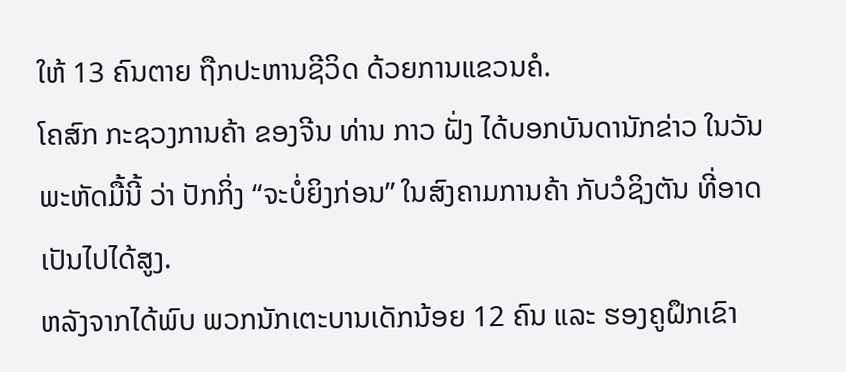ໃຫ້ 13 ຄົນຕາຍ ຖືກປະຫານຊີວິດ ດ້ວຍການແຂວນຄໍ.
ໂຄສົກ ກະຊວງການຄ້າ ຂອງຈີນ ທ່ານ ກາວ ຝັ່ງ ໄດ້ບອກບັນດານັກຂ່າວ ໃນວັນພະຫັດມື້ນີ້ ວ່າ ປັກກິ່ງ “ຈະບໍ່ຍິງກ່ອນ” ໃນສົງຄາມການຄ້າ ກັບວໍຊິງຕັນ ທີ່ອາດເປັນໄປໄດ້ສູງ.
ຫລັງຈາກໄດ້ພົບ ພວກນັກເຕະບານເດັກນ້ອຍ 12 ຄົນ ແລະ ຮອງຄູຝຶກເຂົາ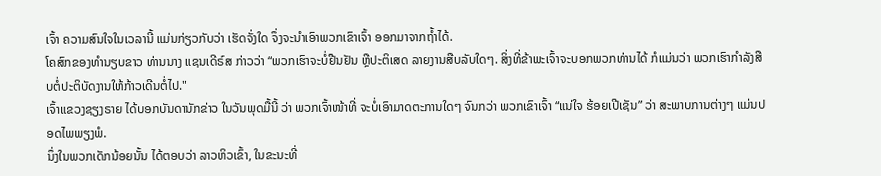ເຈົ້າ ຄວາມສົນໃຈໃນເວລານີ້ ແມ່ນກ່ຽວກັບວ່າ ເຮັດຈັ່ງໃດ ຈຶ່ງຈະນຳເອົາພວກເຂົາເຈົ້າ ອອກມາຈາກຖ້ຳໄດ້.
ໂຄສົກຂອງທຳນຽບຂາວ ທ່ານນາງ ແຊນເດີຣ໌ສ ກ່າວວ່າ “ພວກເຮົາຈະບໍ່ຢືນຢັນ ຫຼືປະຕິເສດ ລາຍງານສືບລັບໃດໆ. ສິ່ງທີ່ຂ້າພະເຈົ້າຈະບອກພວກທ່ານໄດ້ ກໍແມ່ນວ່າ ພວກເຮົາກຳລັງສືບຕໍ່ປະຕິບັດງານໃຫ້ກ້າວເດີນຕໍ່ໄປ."
ເຈົ້າແຂວງຊຽງຣາຍ ໄດ້ບອກບັນດານັກຂ່າວ ໃນວັນພຸດມື້ນີ້ ວ່າ ພວກເຈົ້າໜ້າທີ່ ຈະບໍ່ເອົາມາດຕະການໃດໆ ຈົນກວ່າ ພວກເຂົາເຈົ້າ “ແນ່ໃຈ ຮ້ອຍເປີເຊັນ” ວ່າ ສະພາບການຕ່າງໆ ແມ່ນປອດໄພພຽງພໍ.
ນຶ່ງໃນພວກເດັກນ້ອຍນັ້ນ ໄດ້ຕອບວ່າ ລາວຫິວເຂົ້າ, ໃນຂະນະທີ່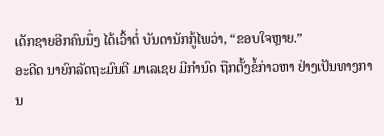ເດັກຊາຍອີກຄົນນຶ່ງ ໄດ້ເວົ້າຕໍ່ ບັນດານັກກູ້ໄພວ່າ, “ຂອບໃຈຫຼາຍ.”
ອະດີດ ນາຍົກລັດຖະມົນຕີ ມາເລເຊຍ ມີກຳນົດ ຖືກຕັ້ງຂໍ້ກ່າວຫາ ຢ່າງເປັນທາງການ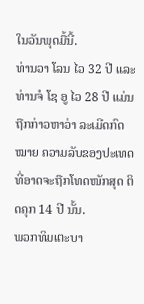ໃນວັນພຸດມື້ນີ້.
ທ່ານວາ ໂລນ ໄວ 32 ປີ ແລະທ່ານຈໍ ໂຊ ອູ ໄວ 28 ປີ ແມ່ນຖືກກ່າວຫາວ່າ ລະເມີດກົດໝາຍ ຄວາມລັບຂອງປະເທດ ທີ່ອາດຈະຖືກໂທດໜັກສຸດ ຕິດຄຸກ 14 ປີ ນັ້ນ.
ພວກທິມເຕະບາ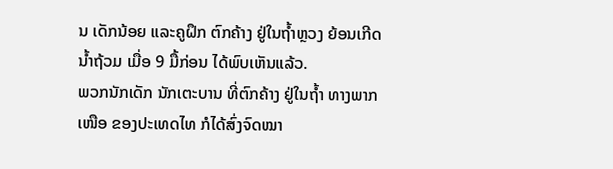ນ ເດັກນ້ອຍ ແລະຄູຝຶກ ຕົກຄ້າງ ຢູ່ໃນຖ້ຳຫຼວງ ຍ້ອນເກີດນ້ຳຖ້ວມ ເມື່ອ 9 ມື້ກ່ອນ ໄດ້ພົບເຫັນແລ້ວ.
ພວກນັກເດັກ ນັກເຕະບານ ທີ່ຕົກຄ້າງ ຢູ່ໃນຖ້ຳ ທາງພາກເໜືອ ຂອງປະເທດໄທ ກໍໄດ້ສົ່ງຈົດໝາ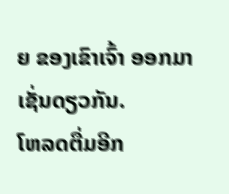ຍ ຂອງເຂົາເຈົ້າ ອອກມາ ເຊັ່ນດຽວກັນ.
ໂຫລດຕື່ມອີກ